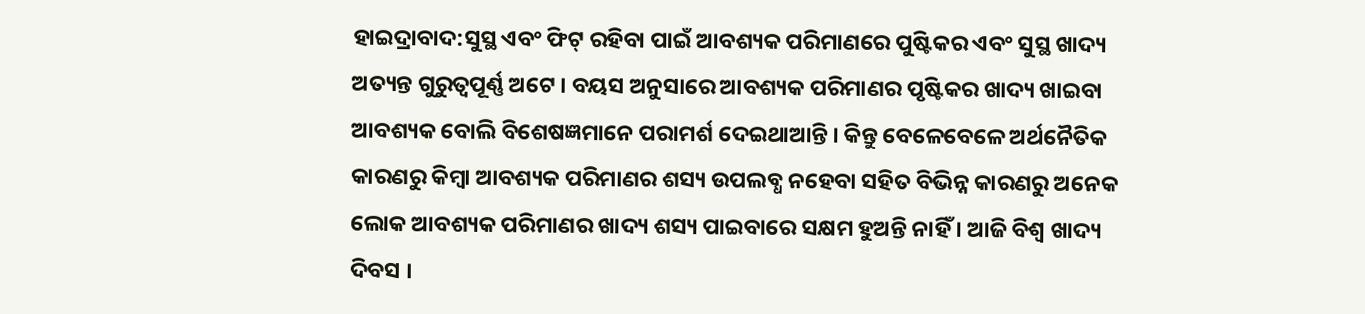ହାଇଦ୍ରାବାଦ:ସୁସ୍ଥ ଏବଂ ଫିଟ୍ ରହିବା ପାଇଁ ଆବଶ୍ୟକ ପରିମାଣରେ ପୁଷ୍ଟିକର ଏବଂ ସୁସ୍ଥ ଖାଦ୍ୟ ଅତ୍ୟନ୍ତ ଗୁରୁତ୍ୱପୂର୍ଣ୍ଣ ଅଟେ । ବୟସ ଅନୁସାରେ ଆବଶ୍ୟକ ପରିମାଣର ପୃଷ୍ଟିକର ଖାଦ୍ୟ ଖାଇବା ଆବଶ୍ୟକ ବୋଲି ବିଶେଷଜ୍ଞମାନେ ପରାମର୍ଶ ଦେଇଥାଆନ୍ତି । କିନ୍ତୁ ବେଳେବେଳେ ଅର୍ଥନୈତିକ କାରଣରୁ କିମ୍ବା ଆବଶ୍ୟକ ପରିମାଣର ଶସ୍ୟ ଉପଲବ୍ଧ ନହେବା ସହିତ ବିଭିନ୍ନ କାରଣରୁ ଅନେକ ଲୋକ ଆବଶ୍ୟକ ପରିମାଣର ଖାଦ୍ୟ ଶସ୍ୟ ପାଇବାରେ ସକ୍ଷମ ହୁଅନ୍ତି ନାହିଁ । ଆଜି ବିଶ୍ବ ଖାଦ୍ୟ ଦିବସ ।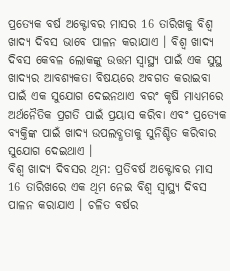ପ୍ରତ୍ୟେକ ବର୍ଷ ଅକ୍ଟୋବର ମାସର 16 ତାରିଖକୁ ବିଶ୍ବ ଖାଦ୍ୟ ଦିବସ ଭାବେ ପାଳନ କରାଯାଏ । ବିଶ୍ୱ ଖାଦ୍ୟ ଦିବସ କେବଳ ଲୋକଙ୍କୁ ଉତ୍ତମ ସ୍ୱାସ୍ଥ୍ୟ ପାଇଁ ଏକ ସୁସ୍ଥ ଖାଦ୍ୟର ଆବଶ୍ୟକତା ବିଷୟରେ ଅବଗତ କରାଇବା ପାଇଁ ଏକ ସୁଯୋଗ ଦେଇନଥାଏ ବରଂ କୃଷି ମାଧ୍ୟମରେ ଅର୍ଥନୈତିକ ପ୍ରଗତି ପାଇଁ ପ୍ରୟାସ କରିବା ଏବଂ ପ୍ରତ୍ୟେକ ବ୍ୟକ୍ତିଙ୍କ ପାଇଁ ଖାଦ୍ୟ ଉପଲବ୍ଧତାକୁ ସୁନିଶ୍ଚିତ କରିବାର ସୁଯୋଗ ଦେଇଥାଏ ।
ବିଶ୍ବ ଖାଦ୍ୟ ଦିବସର ଥିମ: ପ୍ରତିବର୍ଷ ଅକ୍ଟୋବର ମାସ 16 ତାରିଖରେ ଏକ ଥିମ ନେଇ ବିଶ୍ବ ସ୍ବାସ୍ଥ୍ୟ ଦିବସ ପାଳନ କରାଯାଏ । ଚଳିତ ବର୍ଷର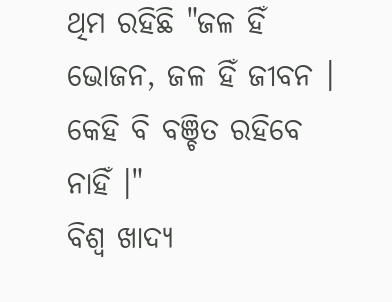ଥିମ ରହିଛି "ଜଳ ହିଁ ଭୋଜନ, ଜଳ ହିଁ ଜୀବନ । କେହି ବି ବଞ୍ଚିତ ରହିବେ ନାହିଁ ।"
ବିଶ୍ବ ଖାଦ୍ୟ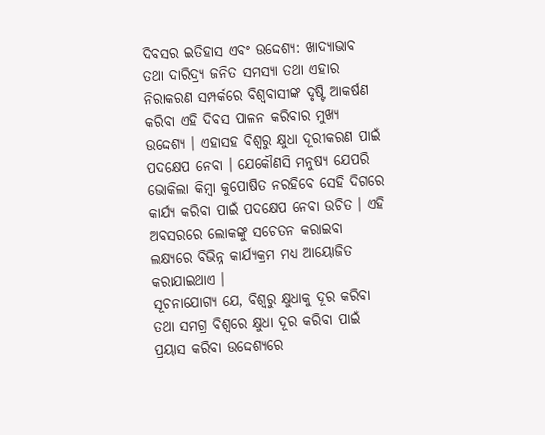ଦିବସର ଇତିହାସ ଏବଂ ଉଦ୍ଦେଶ୍ୟ: ଖାଦ୍ୟାଭାବ ତଥା ଦାରିଦ୍ର୍ୟ ଜନିତ ସମସ୍ୟା ତଥା ଏହାର ନିରାକରଣ ସମ୍ପର୍କରେ ବିଶ୍ବବାସୀଙ୍କ ଦୃଷ୍ଟି ଆକର୍ଷଣ କରିବା ଏହି ଦିବସ ପାଳନ କରିବାର ମୁଖ୍ୟ ଉଦ୍ଦେଶ୍ୟ । ଏହାସହ ବିଶ୍ବରୁ କ୍ଷୁଧା ଦୂରୀକରଣ ପାଇଁ ପଦକ୍ଷେପ ନେବା । ଯେକୌଣସି ମନୁଷ୍ୟ ଯେପରି ଭୋକିଲା କିମ୍ବା କୁପୋଷିତ ନରହିବେ ସେହି ଦିଗରେ କାର୍ଯ୍ୟ କରିବା ପାଇଁ ପଦକ୍ଷେପ ନେବା ଉଚିତ । ଏହି ଅବସରରେ ଲୋକଙ୍କୁ ସଚେତନ କରାଇବା ଲକ୍ଷ୍ୟରେ ବିଭିନ୍ନ କାର୍ଯ୍ୟକ୍ରମ ମଧ୍ୟ ଆୟୋଜିତ କରାଯାଇଥାଏ ।
ସୂଚନାଯୋଗ୍ୟ ଯେ, ବିଶ୍ବରୁ କ୍ଷୁଧାକୁ ଦୂର କରିବା ତଥା ସମଗ୍ର ବିଶ୍ୱରେ କ୍ଷୁଧା ଦୂର କରିବା ପାଇଁ ପ୍ରୟାସ କରିବା ଉଦ୍ଦେଶ୍ୟରେ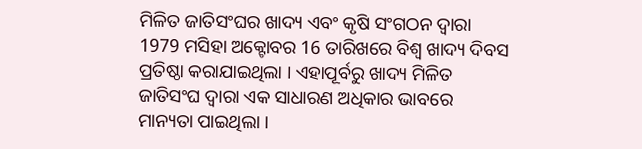ମିଳିତ ଜାତିସଂଘର ଖାଦ୍ୟ ଏବଂ କୃଷି ସଂଗଠନ ଦ୍ବାରା 1979 ମସିହା ଅକ୍ଟୋବର 16 ତାରିଖରେ ବିଶ୍ବ ଖାଦ୍ୟ ଦିବସ ପ୍ରତିଷ୍ଠା କରାଯାଇଥିଲା । ଏହାପୂର୍ବରୁ ଖାଦ୍ୟ ମିଳିତ ଜାତିସଂଘ ଦ୍ୱାରା ଏକ ସାଧାରଣ ଅଧିକାର ଭାବରେ ମାନ୍ୟତା ପାଇଥିଲା ।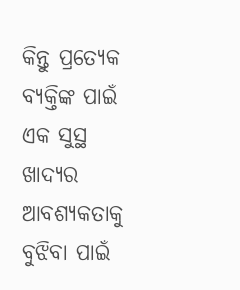କିନ୍ତୁ ପ୍ରତ୍ୟେକ ବ୍ୟକ୍ତିଙ୍କ ପାଇଁ ଏକ ସୁସ୍ଥ ଖାଦ୍ୟର ଆବଶ୍ୟକତାକୁ ବୁଝିବା ପାଇଁ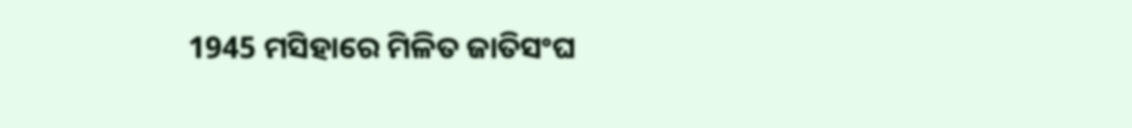1945 ମସିହାରେ ମିଳିତ ଜାତିସଂଘ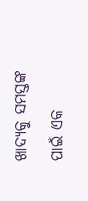ଖାଦ୍ୟକୁ ସମସ୍ତଙ୍କ ପାଇଁ ଏକ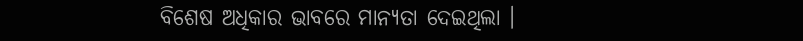ବିଶେଷ ଅଧିକାର ଭାବରେ ମାନ୍ୟତା ଦେଇଥିଲା ।